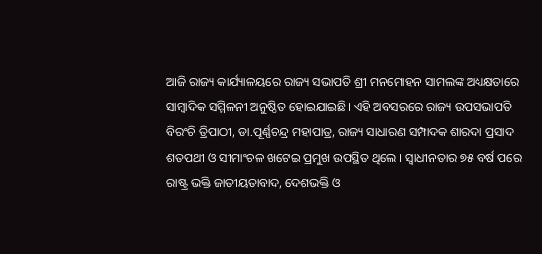ଆଜି ରାଜ୍ୟ କାର୍ଯ୍ୟାଳୟରେ ରାଜ୍ୟ ସଭାପତି ଶ୍ରୀ ମନମୋହନ ସାମଲଙ୍କ ଅଧ୍ୟକ୍ଷତାରେ ସାମ୍ବାଦିକ ସମ୍ମିଳନୀ ଅନୁଷ୍ଠିତ ହୋଇଯାଇଛି। ଏହି ଅବସରରେ ରାଜ୍ୟ ଉପସଭାପତି ବିରଂଚି ତ୍ରିପାଠୀ, ଡା.ପୂର୍ଣ୍ଣଚନ୍ଦ୍ର ମହାପାତ୍ର, ରାଜ୍ୟ ସାଧାରଣ ସମ୍ପାଦକ ଶାରଦା ପ୍ରସାଦ ଶତପଥୀ ଓ ସୀମାଂଚଳ ଖଟେଇ ପ୍ରମୁଖ ଉପସ୍ଥିତ ଥିଲେ । ସ୍ୱାଧୀନତାର ୭୫ ବର୍ଷ ପରେ ରାଷ୍ଟ୍ର ଭକ୍ତି ଜାତୀୟତାବାଦ, ଦେଶଭକ୍ତି ଓ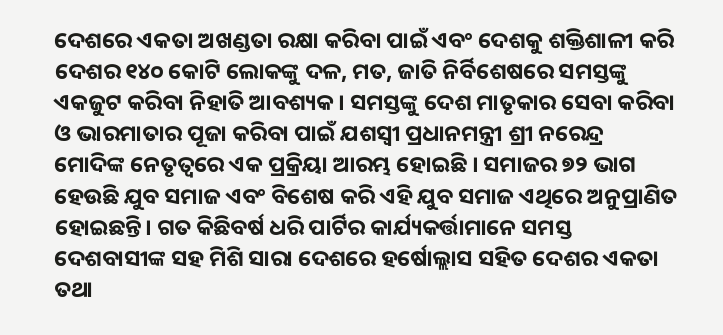ଦେଶରେ ଏକତା ଅଖଣ୍ଡତା ରକ୍ଷା କରିବା ପାଇଁ ଏବଂ ଦେଶକୁ ଶକ୍ତିଶାଳୀ କରି ଦେଶର ୧୪୦ କୋଟି ଲୋକଙ୍କୁ ଦଳ, ମତ, ଜାତି ନିର୍ବିଶେଷରେ ସମସ୍ତଙ୍କୁ ଏକଜୁଟ କରିବା ନିହାତି ଆବଶ୍ୟକ। ସମସ୍ତଙ୍କୁ ଦେଶ ମାତୃକାର ସେବା କରିବା ଓ ଭାରମାତାର ପୂଜା କରିବା ପାଇଁ ଯଶସ୍ୱୀ ପ୍ରଧାନମନ୍ତ୍ରୀ ଶ୍ରୀ ନରେନ୍ଦ୍ର ମୋଦିଙ୍କ ନେତୃତ୍ୱରେ ଏକ ପ୍ରକ୍ରିୟା ଆରମ୍ଭ ହୋଇଛି । ସମାଜର ୭୨ ଭାଗ ହେଉଛି ଯୁବ ସମାଜ ଏବଂ ବିଶେଷ କରି ଏହି ଯୁବ ସମାଜ ଏଥିରେ ଅନୁପ୍ରାଣିତ ହୋଇଛନ୍ତି। ଗତ କିଛିବର୍ଷ ଧରି ପାର୍ଟିର କାର୍ଯ୍ୟକର୍ତ୍ତାମାନେ ସମସ୍ତ ଦେଶବାସୀଙ୍କ ସହ ମିଶି ସାରା ଦେଶରେ ହର୍ଷୋଲ୍ଲାସ ସହିତ ଦେଶର ଏକତା ତଥା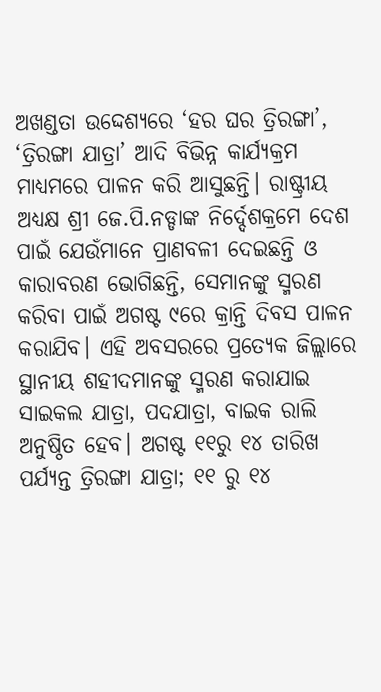ଅଖଣ୍ଡତା ଉଦ୍ଦେଶ୍ୟରେ ‘ହର ଘର ତ୍ରିରଙ୍ଗା’, ‘ତ୍ରିରଙ୍ଗା ଯାତ୍ରା’ ଆଦି ବିଭିନ୍ନ କାର୍ଯ୍ୟକ୍ରମ ମାଧ୍ୟମରେ ପାଳନ କରି ଆସୁଛନ୍ତି। ରାଷ୍ଟ୍ରୀୟ ଅଧ୍ୟକ୍ଷ ଶ୍ରୀ ଜେ.ପି.ନଡ୍ଡାଙ୍କ ନିର୍ଦ୍ଦେଶକ୍ରମେ ଦେଶ ପାଇଁ ଯେଉଁମାନେ ପ୍ରାଣବଳୀ ଦେଇଛନ୍ତି ଓ କାରାବରଣ ଭୋଗିଛନ୍ତି, ସେମାନଙ୍କୁ ସ୍ମରଣ କରିବା ପାଇଁ ଅଗଷ୍ଟ ୯ରେ କ୍ରାନ୍ତି ଦିବସ ପାଳନ କରାଯିବ। ଏହି ଅବସରରେ ପ୍ରତ୍ୟେକ ଜିଲ୍ଲାରେ ସ୍ଥାନୀୟ ଶହୀଦମାନଙ୍କୁ ସ୍ମରଣ କରାଯାଇ ସାଇକଲ ଯାତ୍ରା, ପଦଯାତ୍ରା, ବାଇକ ରାଲି ଅନୁଷ୍ଠିତ ହେବ। ଅଗଷ୍ଟ ୧୧ରୁ ୧୪ ତାରିଖ ପର୍ଯ୍ୟନ୍ତ ତ୍ରିରଙ୍ଗା ଯାତ୍ରା; ୧୧ ରୁ ୧୪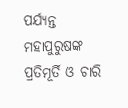ପର୍ଯ୍ୟନ୍ତ ମହାପୁରୁଷଙ୍କ ପ୍ରତିମୂର୍ତି ଓ ଚାରି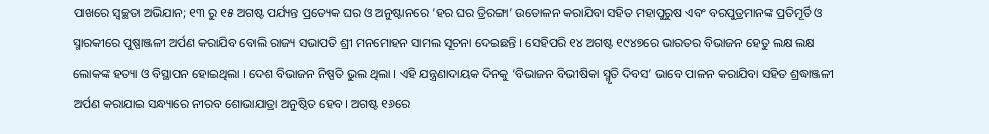ପାଖରେ ସ୍ୱଚ୍ଛତା ଅଭିଯାନ; ୧୩ ରୁ ୧୫ ଅଗଷ୍ଟ ପର୍ଯ୍ୟନ୍ତ ପ୍ରତ୍ୟେକ ଘର ଓ ଅନୁଷ୍ଟାନରେ ‘ହର ଘର ତ୍ରିରଙ୍ଗା’ ଉତୋଳନ କରାଯିବା ସହିତ ମହାପୁରୁଷ ଏବଂ ବରପୁତ୍ରମାନଙ୍କ ପ୍ରତିମୂର୍ତି ଓ ସ୍ମାରକୀରେ ପୁଷ୍ପାଞ୍ଜଳୀ ଅର୍ପଣ କରାଯିବ ବୋଲି ରାଜ୍ୟ ସଭାପତି ଶ୍ରୀ ମନମୋହନ ସାମଲ ସୂଚନା ଦେଇଛନ୍ତି । ସେହିପରି ୧୪ ଅଗଷ୍ଟ ୧୯୪୭ରେ ଭାରତର ବିଭାଜନ ହେତୁ ଲକ୍ଷ ଲକ୍ଷ ଲୋକଙ୍କ ହତ୍ୟା ଓ ବିସ୍ଥାପନ ହୋଇଥିଲା । ଦେଶ ବିଭାଜନ ନିଷ୍ପତି ଭୁଲ ଥିଲା । ଏହି ଯନ୍ତ୍ରଣାଦାୟକ ଦିନକୁ ‘ବିଭାଜନ ବିଭୀଷିକା ସ୍ମୃତି ଦିବସ’ ଭାବେ ପାଳନ କରାଯିବା ସହିତ ଶ୍ରଦ୍ଧାଞ୍ଜଳୀ ଅର୍ପଣ କରାଯାଇ ସନ୍ଧ୍ୟାରେ ନୀରବ ଶୋଭାଯାତ୍ରା ଅନୁଷ୍ଠିତ ହେବ। ଅଗଷ୍ଟ ୧୬ରେ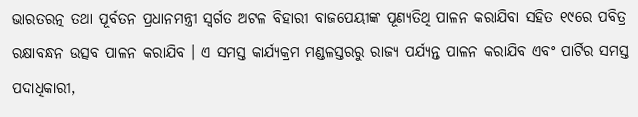ଭାରତରତ୍ନ ତଥା ପୂର୍ବତନ ପ୍ରଧାନମନ୍ତ୍ରୀ ସ୍ୱର୍ଗତ ଅଟଳ ବିହାରୀ ବାଜପେୟୀଙ୍କ ପୂଣ୍ୟତିଥି ପାଳନ କରାଯିବା ସହିତ ୧୯ରେ ପବିତ୍ର ରକ୍ଷାବନ୍ଧନ ଉତ୍ସବ ପାଳନ କରାଯିବ । ଏ ସମସ୍ତ କାର୍ଯ୍ୟକ୍ରମ ମଣ୍ଡଳସ୍ତରରୁ ରାଜ୍ୟ ପର୍ଯ୍ୟନ୍ତ ପାଳନ କରାଯିବ ଏବଂ ପାର୍ଟିର ସମସ୍ତ ପଦାଧିକାରୀ,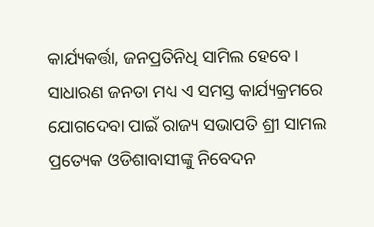କାର୍ଯ୍ୟକର୍ତ୍ତା, ଜନପ୍ରତିନିଧି ସାମିଲ ହେବେ। ସାଧାରଣ ଜନତା ମଧ୍ୟ ଏ ସମସ୍ତ କାର୍ଯ୍ୟକ୍ରମରେ ଯୋଗଦେବା ପାଇଁ ରାଜ୍ୟ ସଭାପତି ଶ୍ରୀ ସାମଲ ପ୍ରତ୍ୟେକ ଓଡିଶାବାସୀଙ୍କୁ ନିବେଦନ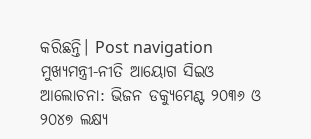କରିଛନ୍ତି। Post navigation ମୁଖ୍ୟମନ୍ତ୍ରୀ-ନୀତି ଆୟୋଗ ସିଇଓ ଆଲୋଚନା: ଭିଜନ ଡକ୍ୟୁମେଣ୍ଟ ୨୦୩୬ ଓ ୨୦୪୭ ଲକ୍ଷ୍ୟ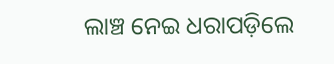ଲାଞ୍ଚ ନେଇ ଧରାପଡ଼ିଲେ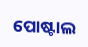ପୋଷ୍ଟାଲ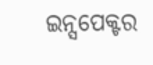ଇନ୍ସପେକ୍ଟର